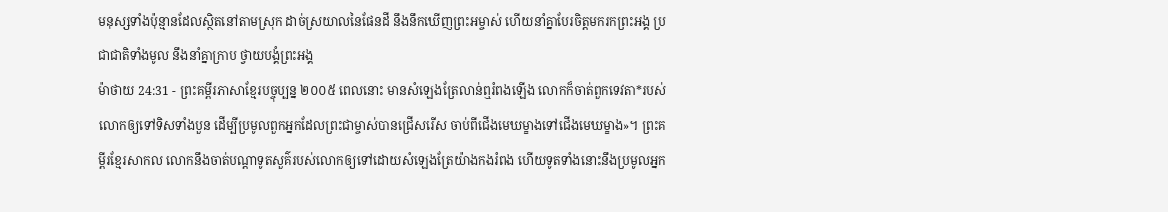មនុស្សទាំងប៉ុន្មានដែលស្ថិតនៅតាមស្រុក ដាច់ស្រយាលនៃផែនដី នឹងនឹកឃើញព្រះអម្ចាស់ ហើយនាំគ្នាបែរចិត្តមករកព្រះអង្គ ប្រជាជាតិទាំងមូល នឹងនាំគ្នាក្រាប ថ្វាយបង្គំព្រះអង្គ
ម៉ាថាយ 24:31 - ព្រះគម្ពីរភាសាខ្មែរបច្ចុប្បន្ន ២០០៥ ពេលនោះ មានសំឡេងត្រែលាន់ឮរំពងឡើង លោកក៏ចាត់ពួកទេវតា*របស់លោកឲ្យទៅទិសទាំងបួន ដើម្បីប្រមូលពួកអ្នកដែលព្រះជាម្ចាស់បានជ្រើសរើស ចាប់ពីជើងមេឃម្ខាងទៅជើងមេឃម្ខាង»។ ព្រះគម្ពីរខ្មែរសាកល លោកនឹងចាត់បណ្ដាទូតសួគ៌របស់លោកឲ្យទៅដោយសំឡេងត្រែយ៉ាងកងរំពង ហើយទូតទាំងនោះនឹងប្រមូលអ្នក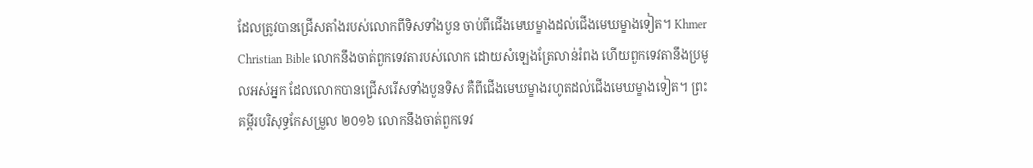ដែលត្រូវបានជ្រើសតាំងរបស់លោកពីទិសទាំងបួន ចាប់ពីជើងមេឃម្ខាងដល់ជើងមេឃម្ខាងទៀត។ Khmer Christian Bible លោកនឹងចាត់ពួកទេវតារបស់លោក ដោយសំឡេងត្រែលាន់រំពង ហើយពួកទេវតានឹងប្រមូលអស់អ្នក ដែលលោកបានជ្រើសរើសទាំងបួនទិស គឺពីជើងមេឃម្ខាងរហូតដល់ជើងមេឃម្ខាងទៀត។ ព្រះគម្ពីរបរិសុទ្ធកែសម្រួល ២០១៦ លោកនឹងចាត់ពួកទេវ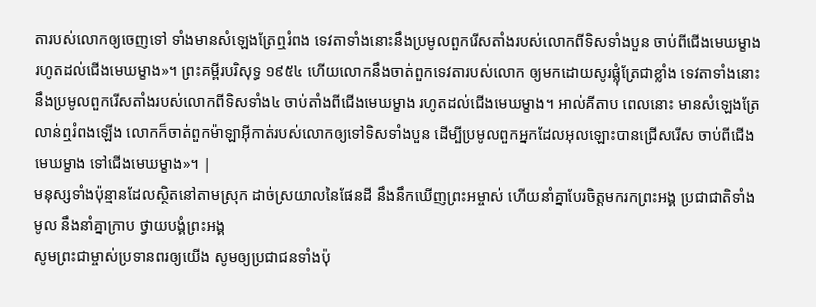តារបស់លោកឲ្យចេញទៅ ទាំងមានសំឡេងត្រែឮរំពង ទេវតាទាំងនោះនឹងប្រមូលពួករើសតាំងរបស់លោកពីទិសទាំងបួន ចាប់ពីជើងមេឃម្ខាង រហូតដល់ជើងមេឃម្ខាង»។ ព្រះគម្ពីរបរិសុទ្ធ ១៩៥៤ ហើយលោកនឹងចាត់ពួកទេវតារបស់លោក ឲ្យមកដោយសូរផ្លុំត្រែជាខ្លាំង ទេវតាទាំងនោះនឹងប្រមូលពួករើសតាំងរបស់លោកពីទិសទាំង៤ ចាប់តាំងពីជើងមេឃម្ខាង រហូតដល់ជើងមេឃម្ខាង។ អាល់គីតាប ពេលនោះ មានសំឡេងត្រែលាន់ឮរំពងឡើង លោកក៏ចាត់ពួកម៉ាឡាអ៊ីកាត់របស់លោកឲ្យទៅទិសទាំងបួន ដើម្បីប្រមូលពួកអ្នកដែលអុលឡោះបានជ្រើសរើស ចាប់ពីជើងមេឃម្ខាង ទៅជើងមេឃម្ខាង»។ |
មនុស្សទាំងប៉ុន្មានដែលស្ថិតនៅតាមស្រុក ដាច់ស្រយាលនៃផែនដី នឹងនឹកឃើញព្រះអម្ចាស់ ហើយនាំគ្នាបែរចិត្តមករកព្រះអង្គ ប្រជាជាតិទាំងមូល នឹងនាំគ្នាក្រាប ថ្វាយបង្គំព្រះអង្គ
សូមព្រះជាម្ចាស់ប្រទានពរឲ្យយើង សូមឲ្យប្រជាជនទាំងប៉ុ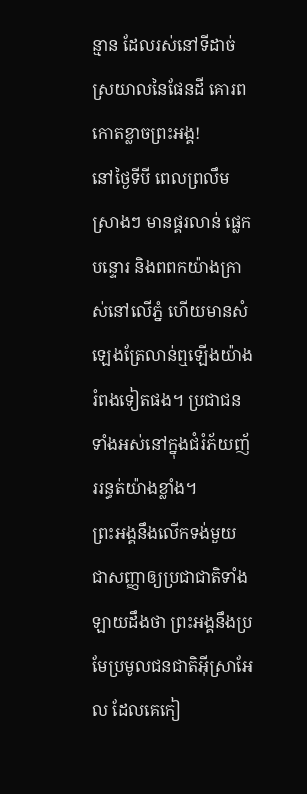ន្មាន ដែលរស់នៅទីដាច់ស្រយាលនៃផែនដី គោរពកោតខ្លាចព្រះអង្គ!
នៅថ្ងៃទីបី ពេលព្រលឹមស្រាងៗ មានផ្គរលាន់ ផ្លេកបន្ទោរ និងពពកយ៉ាងក្រាស់នៅលើភ្នំ ហើយមានសំឡេងត្រែលាន់ឮឡើងយ៉ាងរំពងទៀតផង។ ប្រជាជនទាំងអស់នៅក្នុងជំរំភ័យញ័ររន្ធត់យ៉ាងខ្លាំង។
ព្រះអង្គនឹងលើកទង់មួយ ជាសញ្ញាឲ្យប្រជាជាតិទាំងឡាយដឹងថា ព្រះអង្គនឹងប្រមែប្រមូលជនជាតិអ៊ីស្រាអែល ដែលគេកៀ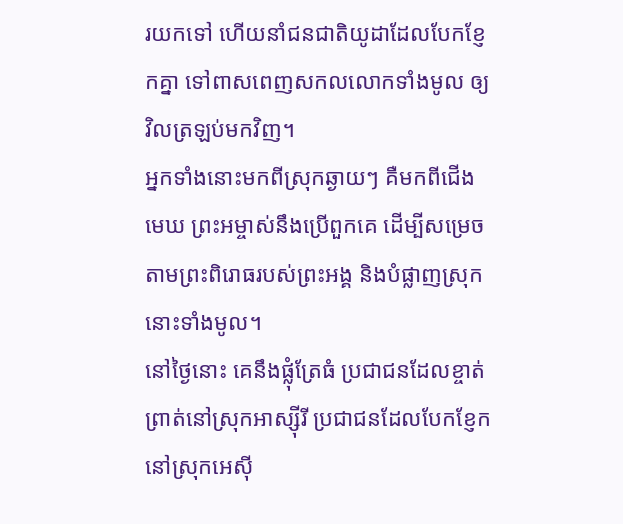រយកទៅ ហើយនាំជនជាតិយូដាដែលបែកខ្ញែកគ្នា ទៅពាសពេញសកលលោកទាំងមូល ឲ្យវិលត្រឡប់មកវិញ។
អ្នកទាំងនោះមកពីស្រុកឆ្ងាយៗ គឺមកពីជើងមេឃ ព្រះអម្ចាស់នឹងប្រើពួកគេ ដើម្បីសម្រេចតាមព្រះពិរោធរបស់ព្រះអង្គ និងបំផ្លាញស្រុកនោះទាំងមូល។
នៅថ្ងៃនោះ គេនឹងផ្លុំត្រែធំ ប្រជាជនដែលខ្ចាត់ព្រាត់នៅស្រុកអាស្ស៊ីរី ប្រជាជនដែលបែកខ្ញែកនៅស្រុកអេស៊ី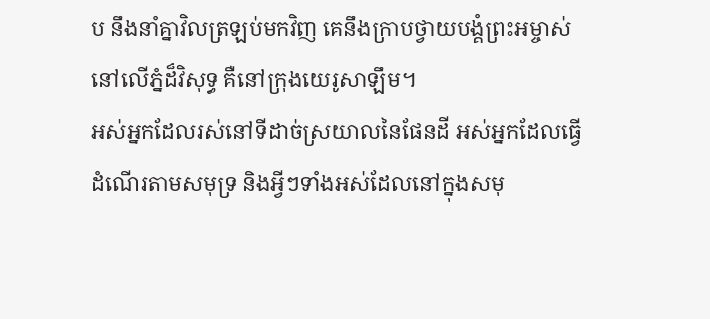ប នឹងនាំគ្នាវិលត្រឡប់មកវិញ គេនឹងក្រាបថ្វាយបង្គំព្រះអម្ចាស់ នៅលើភ្នំដ៏វិសុទ្ធ គឺនៅក្រុងយេរូសាឡឹម។
អស់អ្នកដែលរស់នៅទីដាច់ស្រយាលនៃផែនដី អស់អ្នកដែលធ្វើដំណើរតាមសមុទ្រ និងអ្វីៗទាំងអស់ដែលនៅក្នុងសមុ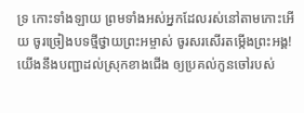ទ្រ កោះទាំងឡាយ ព្រមទាំងអស់អ្នកដែលរស់នៅតាមកោះអើយ ចូរច្រៀងបទថ្មីថ្វាយព្រះអម្ចាស់ ចូរសរសើរតម្កើងព្រះអង្គ!
យើងនឹងបញ្ជាដល់ស្រុកខាងជើង ឲ្យប្រគល់កូនចៅរបស់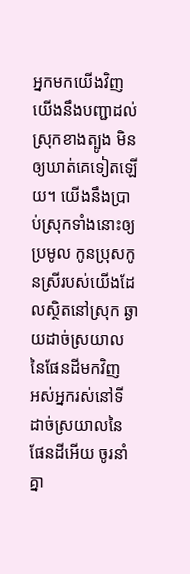អ្នកមកយើងវិញ យើងនឹងបញ្ជាដល់ស្រុកខាងត្បូង មិនឲ្យឃាត់គេទៀតឡើយ។ យើងនឹងប្រាប់ស្រុកទាំងនោះឲ្យប្រមូល កូនប្រុសកូនស្រីរបស់យើងដែលស្ថិតនៅស្រុក ឆ្ងាយដាច់ស្រយាលនៃផែនដីមកវិញ
អស់អ្នករស់នៅទីដាច់ស្រយាលនៃផែនដីអើយ ចូរនាំគ្នា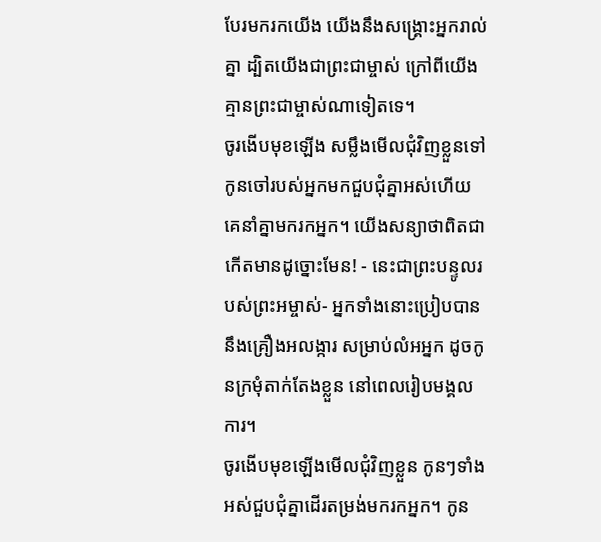បែរមករកយើង យើងនឹងសង្គ្រោះអ្នករាល់គ្នា ដ្បិតយើងជាព្រះជាម្ចាស់ ក្រៅពីយើង គ្មានព្រះជាម្ចាស់ណាទៀតទេ។
ចូរងើបមុខឡើង សម្លឹងមើលជុំវិញខ្លួនទៅ កូនចៅរបស់អ្នកមកជួបជុំគ្នាអស់ហើយ គេនាំគ្នាមករកអ្នក។ យើងសន្យាថាពិតជាកើតមានដូច្នោះមែន! - នេះជាព្រះបន្ទូលរបស់ព្រះអម្ចាស់- អ្នកទាំងនោះប្រៀបបាននឹងគ្រឿងអលង្ការ សម្រាប់លំអអ្នក ដូចកូនក្រមុំតាក់តែងខ្លួន នៅពេលរៀបមង្គលការ។
ចូរងើបមុខឡើងមើលជុំវិញខ្លួន កូនៗទាំងអស់ជួបជុំគ្នាដើរតម្រង់មករកអ្នក។ កូន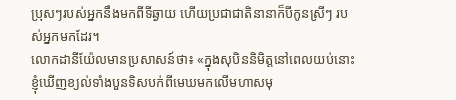ប្រុសៗរបស់អ្នកនឹងមកពីទីឆ្ងាយ ហើយប្រជាជាតិនានាក៏បីកូនស្រីៗ របស់អ្នកមកដែរ។
លោកដានីយ៉ែលមានប្រសាសន៍ថា៖ «ក្នុងសុបិននិមិត្តនៅពេលយប់នោះ ខ្ញុំឃើញខ្យល់ទាំងបួនទិសបក់ពីមេឃមកលើមហាសមុ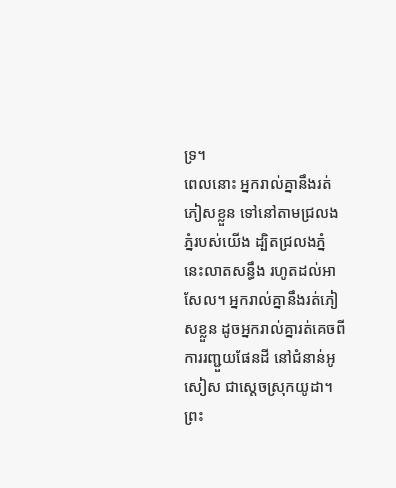ទ្រ។
ពេលនោះ អ្នករាល់គ្នានឹងរត់ភៀសខ្លួន ទៅនៅតាមជ្រលងភ្នំរបស់យើង ដ្បិតជ្រលងភ្នំនេះលាតសន្ធឹង រហូតដល់អាសែល។ អ្នករាល់គ្នានឹងរត់ភៀសខ្លួន ដូចអ្នករាល់គ្នារត់គេចពីការរញ្ជួយផែនដី នៅជំនាន់អូសៀស ជាស្ដេចស្រុកយូដា។ ព្រះ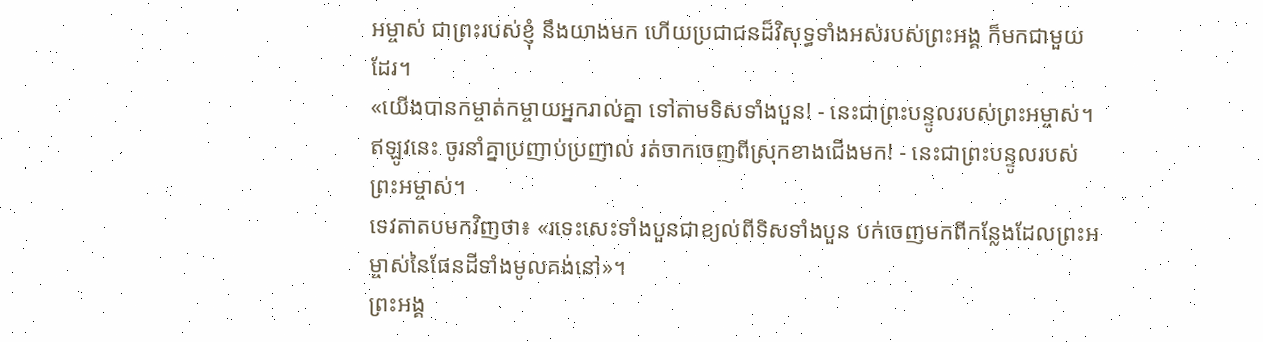អម្ចាស់ ជាព្រះរបស់ខ្ញុំ នឹងយាងមក ហើយប្រជាជនដ៏វិសុទ្ធទាំងអស់របស់ព្រះអង្គ ក៏មកជាមួយដែរ។
«យើងបានកម្ចាត់កម្ចាយអ្នករាល់គ្នា ទៅតាមទិសទាំងបួន! - នេះជាព្រះបន្ទូលរបស់ព្រះអម្ចាស់។ ឥឡូវនេះ ចូរនាំគ្នាប្រញាប់ប្រញាល់ រត់ចាកចេញពីស្រុកខាងជើងមក! - នេះជាព្រះបន្ទូលរបស់ព្រះអម្ចាស់។
ទេវតាតបមកវិញថា៖ «រទេះសេះទាំងបួនជាខ្យល់ពីទិសទាំងបួន បក់ចេញមកពីកន្លែងដែលព្រះអម្ចាស់នៃផែនដីទាំងមូលគង់នៅ»។
ព្រះអង្គ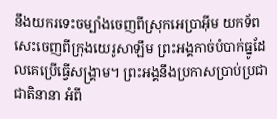នឹងយករទេះចម្បាំងចេញពីស្រុកអេប្រាអ៊ីម យកទ័ពសេះចេញពីក្រុងយេរូសាឡឹម ព្រះអង្គកាច់បំបាក់ធ្នូដែលគេប្រើធ្វើសង្គ្រាម។ ព្រះអង្គនឹងប្រកាសប្រាប់ប្រជាជាតិនានា អំពី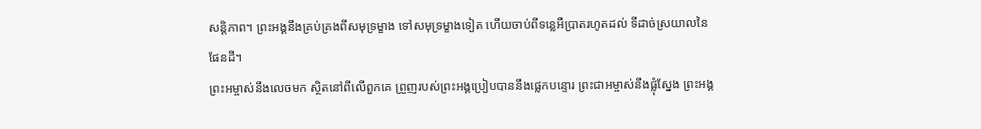សន្តិភាព។ ព្រះអង្គនឹងគ្រប់គ្រងពីសមុទ្រម្ខាង ទៅសមុទ្រម្ខាងទៀត ហើយចាប់ពីទន្លេអឺប្រាតរហូតដល់ ទីដាច់ស្រយាលនៃផែនដី។
ព្រះអម្ចាស់នឹងលេចមក ស្ថិតនៅពីលើពួកគេ ព្រួញរបស់ព្រះអង្គប្រៀបបាននឹងផ្លេកបន្ទោរ ព្រះជាអម្ចាស់នឹងផ្លុំស្នែង ព្រះអង្គ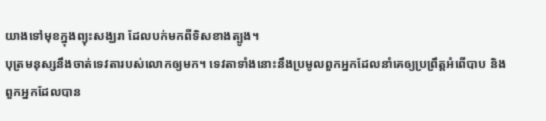យាងទៅមុខក្នុងព្យុះសង្ឃរា ដែលបក់មកពីទិសខាងត្បូង។
បុត្រមនុស្សនឹងចាត់ទេវតារបស់លោកឲ្យមក។ ទេវតាទាំងនោះនឹងប្រមូលពួកអ្នកដែលនាំគេឲ្យប្រព្រឹត្តអំពើបាប និងពួកអ្នកដែលបាន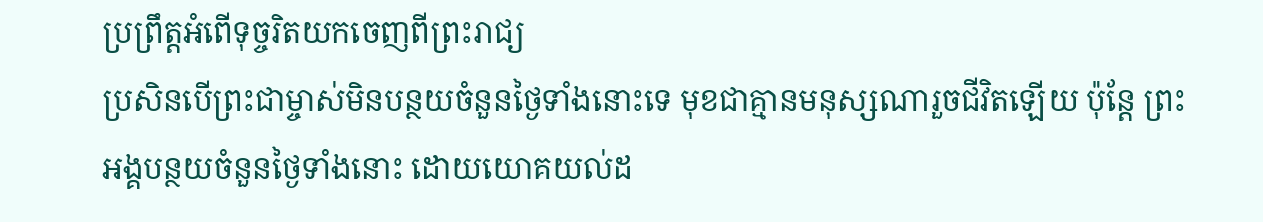ប្រព្រឹត្តអំពើទុច្ចរិតយកចេញពីព្រះរាជ្យ
ប្រសិនបើព្រះជាម្ចាស់មិនបន្ថយចំនួនថ្ងៃទាំងនោះទេ មុខជាគ្មានមនុស្សណារួចជីវិតឡើយ ប៉ុន្តែ ព្រះអង្គបន្ថយចំនួនថ្ងៃទាំងនោះ ដោយយោគយល់ដ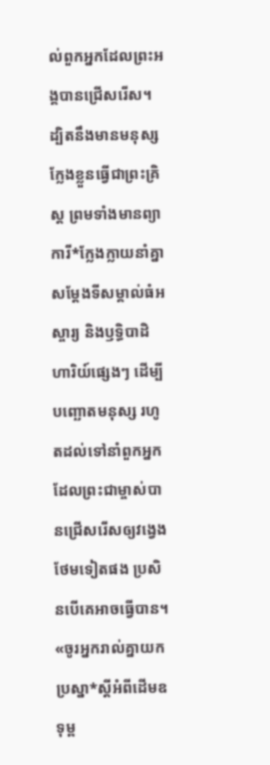ល់ពួកអ្នកដែលព្រះអង្គបានជ្រើសរើស។
ដ្បិតនឹងមានមនុស្សក្លែងខ្លួនធ្វើជាព្រះគ្រិស្ត ព្រមទាំងមានព្យាការី*ក្លែងក្លាយនាំគ្នាសម្តែងទីសម្គាល់ធំអស្ចារ្យ និងឫទ្ធិបាដិហារិយ៍ផ្សេងៗ ដើម្បីបញ្ឆោតមនុស្ស រហូតដល់ទៅនាំពួកអ្នកដែលព្រះជាម្ចាស់បានជ្រើសរើសឲ្យវង្វេងថែមទៀតផង ប្រសិនបើគេអាចធ្វើបាន។
«ចូរអ្នករាល់គ្នាយកប្រស្នា*ស្ដីអំពីដើមឧទុម្ព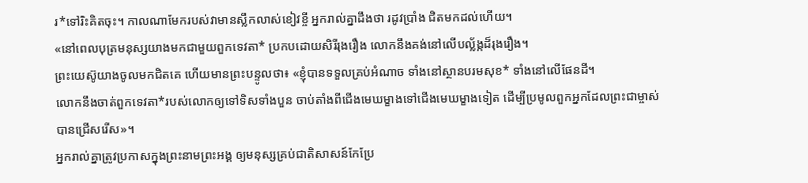រ*ទៅរិះគិតចុះ។ កាលណាមែករបស់វាមានស្លឹកលាស់ខៀវខ្ចី អ្នករាល់គ្នាដឹងថា រដូវប្រាំង ជិតមកដល់ហើយ។
«នៅពេលបុត្រមនុស្សយាងមកជាមួយពួកទេវតា* ប្រកបដោយសិរីរុងរឿង លោកនឹងគង់នៅលើបល្ល័ង្កដ៏រុងរឿង។
ព្រះយេស៊ូយាងចូលមកជិតគេ ហើយមានព្រះបន្ទូលថា៖ «ខ្ញុំបានទទួលគ្រប់អំណាច ទាំងនៅស្ថានបរមសុខ* ទាំងនៅលើផែនដី។
លោកនឹងចាត់ពួកទេវតា*របស់លោកឲ្យទៅទិសទាំងបួន ចាប់តាំងពីជើងមេឃម្ខាងទៅជើងមេឃម្ខាងទៀត ដើម្បីប្រមូលពួកអ្នកដែលព្រះជាម្ចាស់បានជ្រើសរើស»។
អ្នករាល់គ្នាត្រូវប្រកាសក្នុងព្រះនាមព្រះអង្គ ឲ្យមនុស្សគ្រប់ជាតិសាសន៍កែប្រែ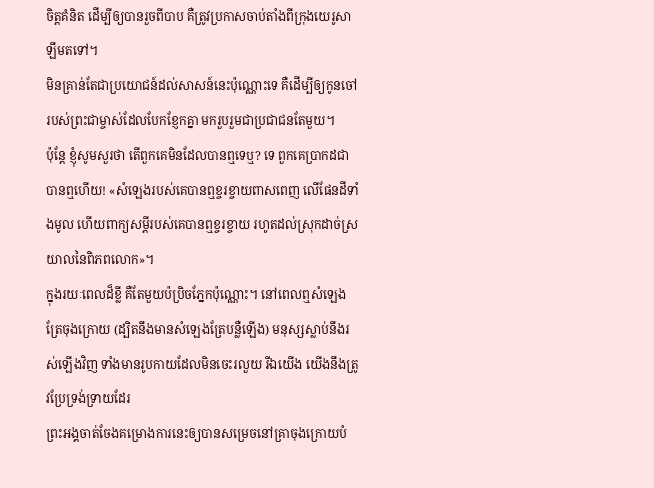ចិត្តគំនិត ដើម្បីឲ្យបានរួចពីបាប គឺត្រូវប្រកាសចាប់តាំងពីក្រុងយេរូសាឡឹមតទៅ។
មិនគ្រាន់តែជាប្រយោជន៍ដល់សាសន៍នេះប៉ុណ្ណោះទេ គឺដើម្បីឲ្យកូនចៅរបស់ព្រះជាម្ចាស់ដែលបែកខ្ញែកគ្នា មករួបរួមជាប្រជាជនតែមួយ។
ប៉ុន្តែ ខ្ញុំសូមសួរថា តើពួកគេមិនដែលបានឮទេឬ? ទេ ពួកគេប្រាកដជាបានឮហើយ! «សំឡេងរបស់គេបានឮខ្ចរខ្ចាយពាសពេញ លើផែនដីទាំងមូល ហើយពាក្យសម្ដីរបស់គេបានឮខ្ចរខ្ចាយ រហូតដល់ស្រុកដាច់ស្រយាលនៃពិភពលោក»។
ក្នុងរយៈពេលដ៏ខ្លី គឺតែមួយប៉ប្រិចភ្នែកប៉ុណ្ណោះ។ នៅពេលឮសំឡេងត្រែចុងក្រោយ (ដ្បិតនឹងមានសំឡេងត្រែបន្លឺឡើង) មនុស្សស្លាប់នឹងរស់ឡើងវិញ ទាំងមានរូបកាយដែលមិនចេះរលួយ រីឯយើង យើងនឹងត្រូវប្រែទ្រង់ទ្រាយដែរ
ព្រះអង្គចាត់ចែងគម្រោងការនេះឲ្យបានសម្រេចនៅគ្រាចុងក្រោយបំ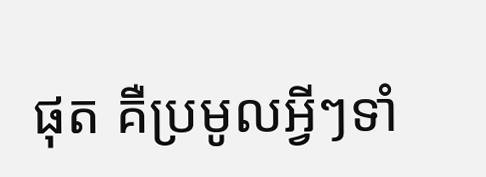ផុត គឺប្រមូលអ្វីៗទាំ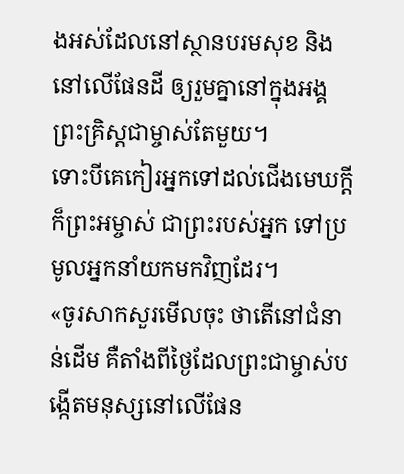ងអស់ដែលនៅស្ថានបរមសុខ និងនៅលើផែនដី ឲ្យរួមគ្នានៅក្នុងអង្គព្រះគ្រិស្តជាម្ចាស់តែមួយ។
ទោះបីគេកៀរអ្នកទៅដល់ជើងមេឃក្ដី ក៏ព្រះអម្ចាស់ ជាព្រះរបស់អ្នក ទៅប្រមូលអ្នកនាំយកមកវិញដែរ។
«ចូរសាកសួរមើលចុះ ថាតើនៅជំនាន់ដើម គឺតាំងពីថ្ងៃដែលព្រះជាម្ចាស់បង្កើតមនុស្សនៅលើផែន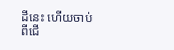ដីនេះ ហើយចាប់ពីជើ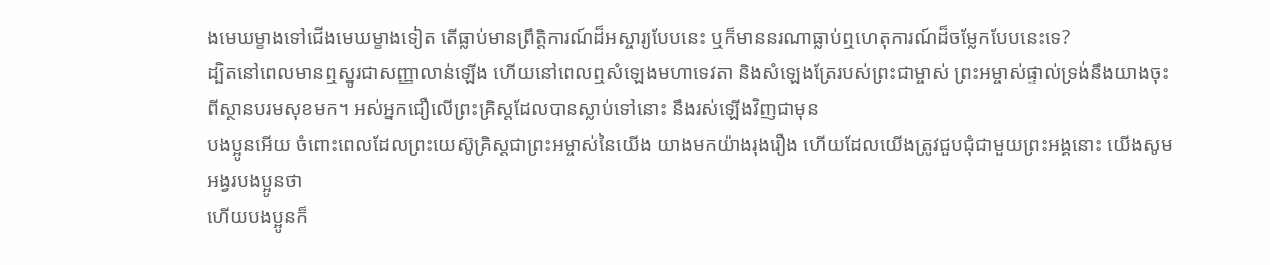ងមេឃម្ខាងទៅជើងមេឃម្ខាងទៀត តើធ្លាប់មានព្រឹត្តិការណ៍ដ៏អស្ចារ្យបែបនេះ ឬក៏មាននរណាធ្លាប់ឮហេតុការណ៍ដ៏ចម្លែកបែបនេះទេ?
ដ្បិតនៅពេលមានឮស្នូរជាសញ្ញាលាន់ឡើង ហើយនៅពេលឮសំឡេងមហាទេវតា និងសំឡេងត្រែរបស់ព្រះជាម្ចាស់ ព្រះអម្ចាស់ផ្ទាល់ទ្រង់នឹងយាងចុះពីស្ថានបរមសុខមក។ អស់អ្នកជឿលើព្រះគ្រិស្តដែលបានស្លាប់ទៅនោះ នឹងរស់ឡើងវិញជាមុន
បងប្អូនអើយ ចំពោះពេលដែលព្រះយេស៊ូគ្រិស្តជាព្រះអម្ចាស់នៃយើង យាងមកយ៉ាងរុងរឿង ហើយដែលយើងត្រូវជួបជុំជាមួយព្រះអង្គនោះ យើងសូមអង្វរបងប្អូនថា
ហើយបងប្អូនក៏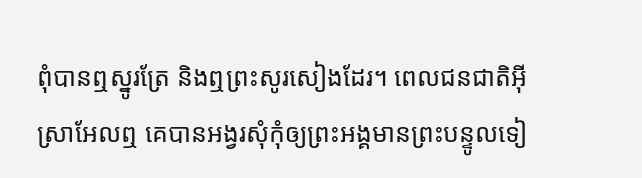ពុំបានឮស្នូរត្រែ និងឮព្រះសូរសៀងដែរ។ ពេលជនជាតិអ៊ីស្រាអែលឮ គេបានអង្វរសុំកុំឲ្យព្រះអង្គមានព្រះបន្ទូលទៀ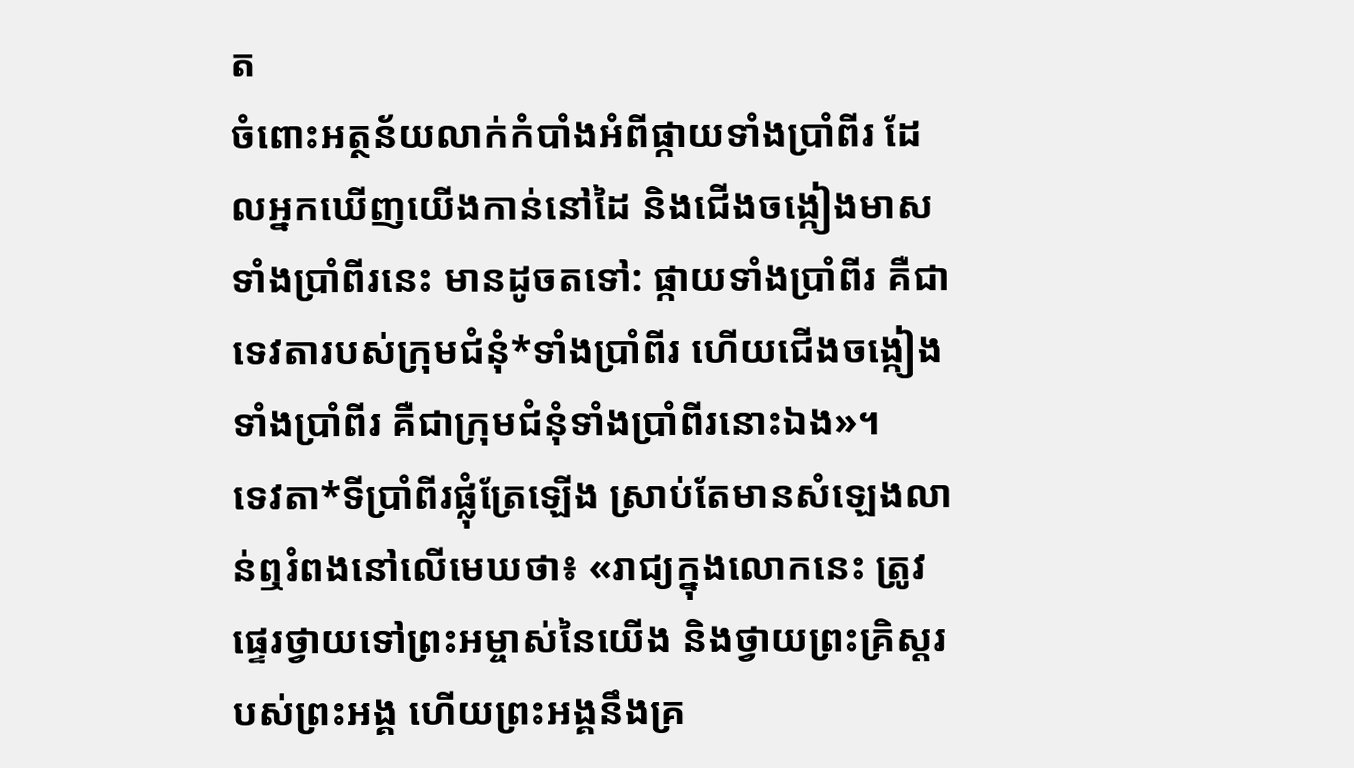ត
ចំពោះអត្ថន័យលាក់កំបាំងអំពីផ្កាយទាំងប្រាំពីរ ដែលអ្នកឃើញយើងកាន់នៅដៃ និងជើងចង្កៀងមាសទាំងប្រាំពីរនេះ មានដូចតទៅ: ផ្កាយទាំងប្រាំពីរ គឺជាទេវតារបស់ក្រុមជំនុំ*ទាំងប្រាំពីរ ហើយជើងចង្កៀងទាំងប្រាំពីរ គឺជាក្រុមជំនុំទាំងប្រាំពីរនោះឯង»។
ទេវតា*ទីប្រាំពីរផ្លុំត្រែឡើង ស្រាប់តែមានសំឡេងលាន់ឮរំពងនៅលើមេឃថា៖ «រាជ្យក្នុងលោកនេះ ត្រូវផ្ទេរថ្វាយទៅព្រះអម្ចាស់នៃយើង និងថ្វាយព្រះគ្រិស្តរបស់ព្រះអង្គ ហើយព្រះអង្គនឹងគ្រ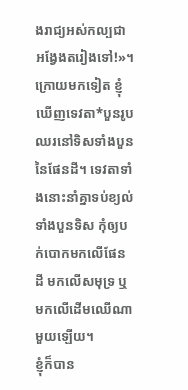ងរាជ្យអស់កល្បជាអង្វែងតរៀងទៅ!»។
ក្រោយមកទៀត ខ្ញុំឃើញទេវតា*បួនរូបឈរនៅទិសទាំងបួននៃផែនដី។ ទេវតាទាំងនោះនាំគ្នាទប់ខ្យល់ទាំងបួនទិស កុំឲ្យបក់បោកមកលើផែនដី មកលើសមុទ្រ ឬមកលើដើមឈើណាមួយឡើយ។
ខ្ញុំក៏បាន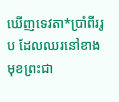ឃើញទេវតា*ប្រាំពីររូប ដែលឈរនៅខាងមុខព្រះជា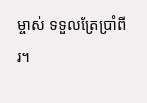ម្ចាស់ ទទួលត្រែប្រាំពីរ។